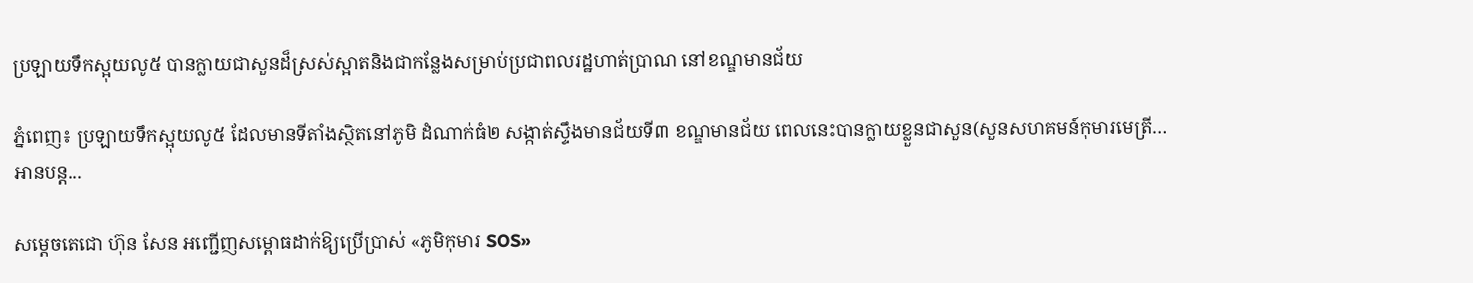ប្រឡាយទឹកស្អុយលូ៥ បានក្លាយជាសួនដ៏ស្រស់ស្អាតនិងជាកន្លែងសម្រាប់ប្រជាពលរដ្ឋហាត់ប្រាណ នៅខណ្ឌមានជ័យ

ភ្នំពេញ៖ ប្រឡាយទឹកស្អុយលូ៥ ដែលមានទីតាំងស្ថិតនៅភូមិ ដំណាក់ធំ២ សង្កាត់ស្ទឹងមានជ័យទី៣ ខណ្ឌមានជ័យ ពេលនេះបានក្លាយខ្លួនជាសួន(សួនសហគមន៍កុមារមេត្រី…
អានបន្ត...

សម្តេចតេជោ ហ៊ុន សែន អញ្ជើញសម្ពោធដាក់ឱ្យប្រើប្រាស់ «ភូមិកុមារ SOS»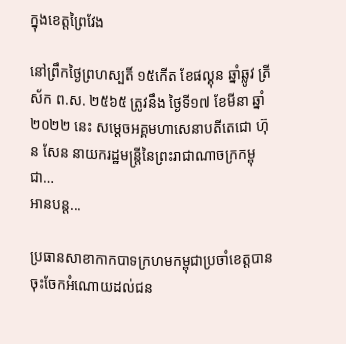ក្នុងខេត្តព្រៃវែង

នៅព្រឹកថ្ងៃព្រហស្បតិ៍ ១៥កើត ខែផល្គុន ឆ្នាំឆ្លូវ ត្រីស័ក ព.ស. ២៥៦៥ ត្រូវនឹង ថ្ងៃទី១៧ ខែមីនា ឆ្នាំ២០២២ នេះ សម្តេចអគ្គមហាសេនាបតីតេជោ ហ៊ុន សែន នាយករដ្ឋមន្ត្រីនៃព្រះរាជាណាចក្រកម្ពុជា…
អានបន្ត...

ប្រធានសាខាកាកបាទក្រហមកម្ពុជាប្រចាំខេត្តបានចុះចែកអំណោយដល់ជន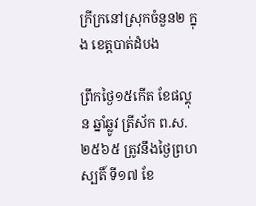ក្រីក្រនៅស្រុកចំនួន២ ក្នុង ខេត្តបាត់ដំបង

ព្រឹកថ្ងៃ១៥កើត ខែផល្គុន ឆ្នាំឆ្លូវ ត្រីស័ក ព.ស. ២៥៦៥ ត្រូវនឹងថ្ងៃព្រហស្បតិ៍ ទី១៧ ខែ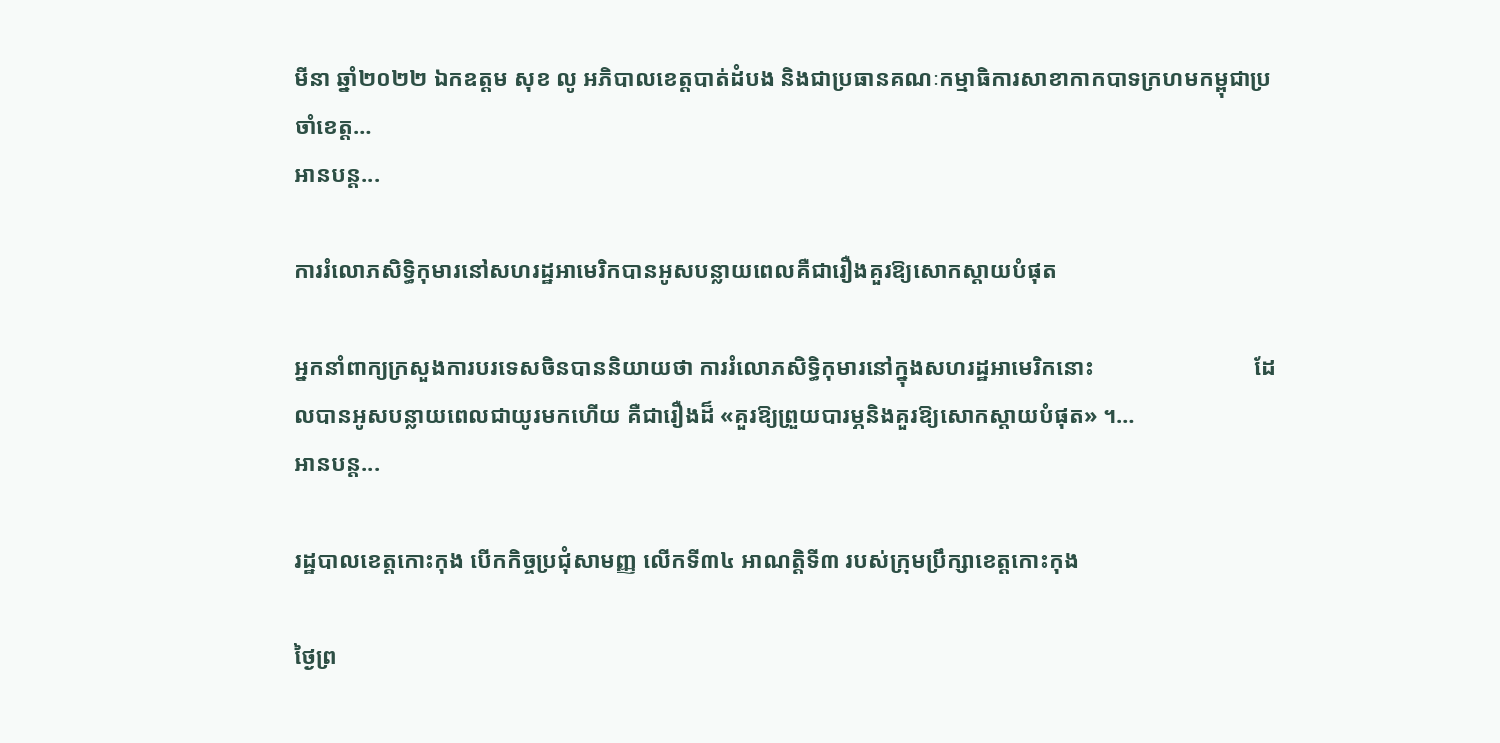មីនា ឆ្នាំ២០២២ ឯកឧត្តម សុខ លូ អភិបាលខេត្តបាត់ដំបង និងជាប្រធានគណៈកម្មាធិការសាខាកាកបាទក្រហមកម្ពុជាប្រចាំខេត្ត…
អានបន្ត...

ការរំលោភសិទ្ធិកុមារនៅសហរដ្ឋអាមេរិកបានអូសបន្លាយពេលគឺជារឿងគួរឱ្យសោកស្ដាយបំផុត

អ្នកនាំពាក្យក្រសួងការបរទេសចិនបាននិយាយថា ការរំលោភសិទ្ធិកុមារនៅក្នុងសហរដ្ឋអាមេរិកនោះ                            ដែលបានអូសបន្លាយពេលជាយូរមកហើយ គឺជារឿងដ៏ «គួរឱ្យព្រួយបារម្ភនិងគួរឱ្យសោកស្តាយបំផុត» ។…
អានបន្ត...

រដ្ឋបាលខេត្តកោះកុង បើកកិច្ចប្រជុំសាមញ្ញ លើកទី៣៤ អាណត្តិទី៣ របស់ក្រុមប្រឹក្សាខេត្តកោះកុង

ថ្ងៃព្រ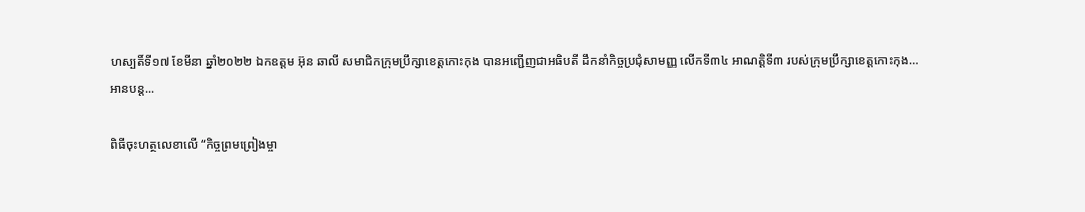ហស្បតិ៍ទី១៧ ខែមីនា ឆ្នាំ២០២២ ឯកឧត្តម អ៊ុន ឆាលី សមាជិកក្រុមប្រឹក្សាខេត្តកោះកុង បានអញ្ជើញជាអធិបតី ដឹកនាំកិច្ចប្រជុំសាមញ្ញ លើកទី៣៤ អាណត្តិទី៣ របស់ក្រុមប្រឹក្សាខេត្តកោះកុង…
អានបន្ត...

ពិធីចុះហត្ថលេខាលើ “កិច្ចព្រមព្រៀងម្ចា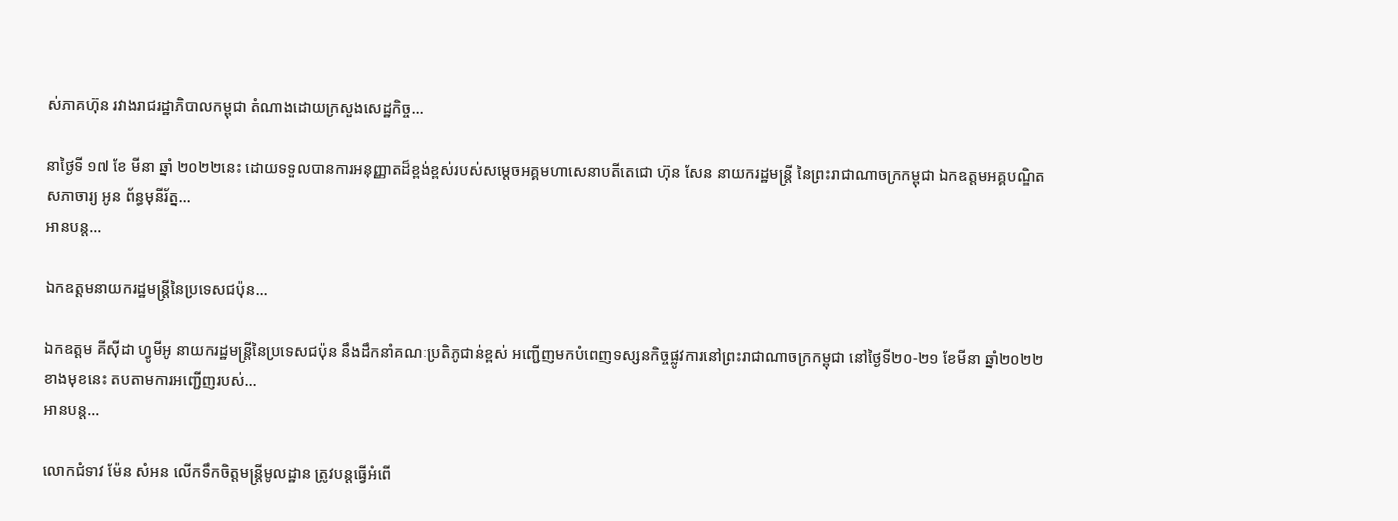ស់ភាគហ៊ុន រវាងរាជរដ្ឋាភិបាលកម្ពុជា តំណាងដោយក្រសួងសេដ្ឋកិច្ច…

នាថ្ងៃទី ១៧ ខែ មីនា ឆ្នាំ ២០២២នេះ ដោយទទួលបានការអនុញ្ញាតដ៏ខ្ពង់ខ្ពស់របស់សម្តេចអគ្គមហាសេនាបតីតេជោ ហ៊ុន សែន នាយករដ្ឋមន្រ្តី នៃព្រះរាជាណាចក្រកម្ពុជា ឯកឧត្តមអគ្គបណ្ឌិតសភាចារ្យ អូន ព័ន្ធមុនីរ័ត្ន…
អានបន្ត...

ឯកឧត្តមនាយករដ្ឋមន្ត្រីនៃប្រទេសជប៉ុន…

ឯកឧត្តម គីស៊ីដា ហ្វូមីអូ នាយករដ្ឋមន្ត្រីនៃប្រទេសជប៉ុន នឹងដឹកនាំគណៈប្រតិភូជាន់ខ្ពស់ អញ្ជើញមកបំពេញទស្សនកិច្ចផ្លូវការនៅព្រះរាជាណាចក្រកម្ពុជា នៅថ្ងៃទី២០-២១ ខែមីនា ឆ្នាំ២០២២ ខាងមុខនេះ តបតាមការអញ្ជើញរបស់…
អានបន្ត...

លោកជំទាវ ម៉ែន សំអន លើកទឹកចិត្តមន្ត្រីមូលដ្ឋាន ត្រូវបន្តធ្វើអំពើ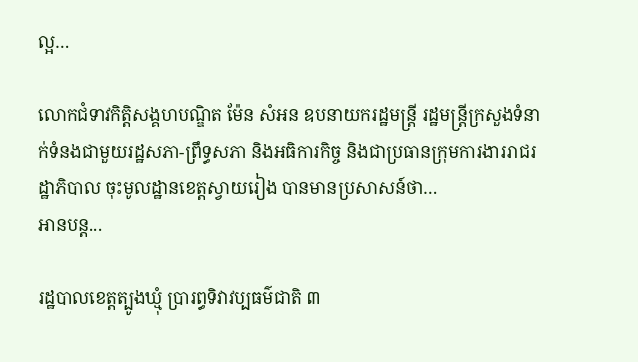ល្អ…

លោកជំទាវកិត្តិសង្គហបណ្ឌិត ម៉ែន សំអន ឧបនាយករដ្ឋមន្ត្រី រដ្ឋមន្ត្រីក្រសួងទំនាក់ទំនងជាមួយរដ្ឋសភា-ព្រឹទ្ធសភា និងអធិការកិច្ច និងជាប្រធានក្រុមការងាររាជរដ្ឋាភិបាល ចុះមូលដ្ឋានខេត្តស្វាយរៀង បានមានប្រសាសន៍ថា…
អានបន្ត...

រដ្ឋបាលខេត្តត្បូងឃ្មុំ ប្រារព្ធទិវាវប្បធម៌ជាតិ ៣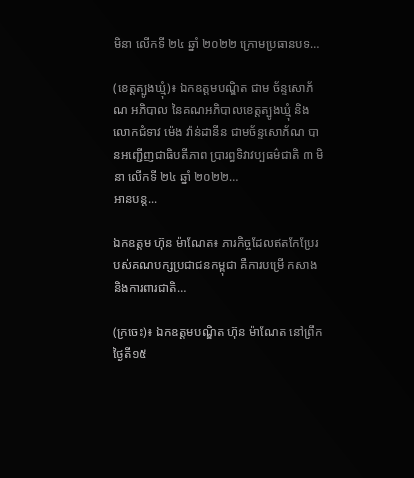មិនា លើកទី ២៤ ឆ្នាំ ២០២២ ក្រោមប្រធានបទ…

(ខេត្តត្បូងឃ្មុំ)៖ ឯកឧត្តមបណ្ឌិត ជាម ច័ន្ទសោភ័ណ អភិបាល នៃគណអភិបាលខេត្តត្បូងឃ្មុំ និងលោកជំទាវ ម៉េង វ៉ាន់ដានីន ជាមច័ន្ទសោភ័ណ បានអញ្ជើញជាធិបតីភាព ប្រារព្ធទិវាវប្បធម៌ជាតិ ៣ មិនា លើកទី ២៤ ឆ្នាំ ២០២២…
អានបន្ត...

ឯកឧត្តម ហ៊ុន ម៉ាណែត៖ ភារកិច្ចដែលឥតកែប្រែរបស់គណបក្សប្រជាជនកម្ពុជា គឺការបម្រើ កសាង និងការពារជាតិ…

(ក្រចេះ)៖ ឯកឧត្តមបណ្ឌិត ហ៊ុន ម៉ាណែត នៅព្រឹកថ្ងៃតី១៥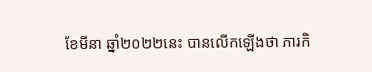ខែមីនា ឆ្នាំ២០២២នេះ បានលើកឡើងថា ភារកិ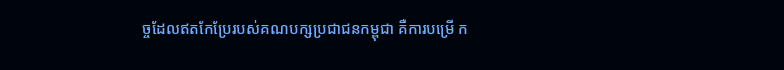ច្ចដែលឥតកែប្រែរបស់គណបក្សប្រជាជនកម្ពុជា គឺការបម្រើ ក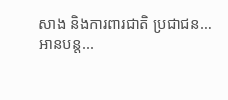សាង និងការពារជាតិ ប្រជាជន…
អានបន្ត...